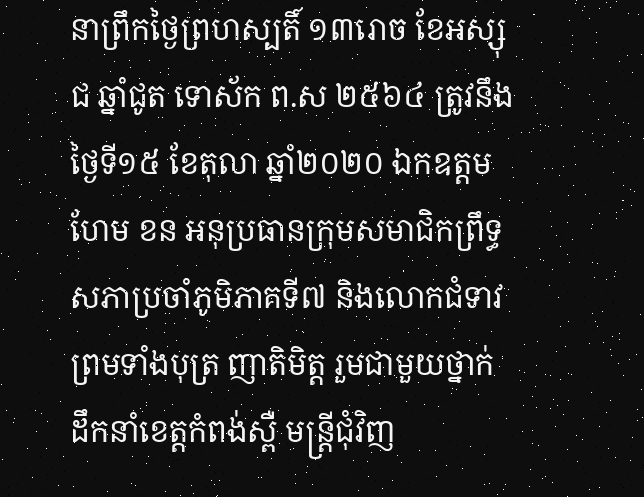នាព្រឹកថ្ងៃព្រហស្បតិ៍ ១៣រោច ខែអស្សុជ ឆ្នាំជូត ទោស័ក ព.ស ២៥៦៤ ត្រូវនឹងថ្ងៃទី១៥ ខែតុលា ឆ្នាំ២០២០ ឯកឧត្តម ហែម ខន អនុប្រធានក្រុមសមាជិកព្រឹទ្ធសភាប្រចាំភូមិភាគទី៧ និងលោកជំទាវ ព្រមទាំងបុត្រ ញាតិមិត្ត រួមជាមួយថ្នាក់ដឹកនាំខេត្តកំពង់ស្ពឺ មន្ត្រីជុំវិញ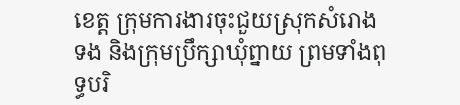ខេត្ត ក្រុមការងារចុះជួយស្រុកសំរោងទង និងក្រុមប្រឹក្សាឃុំព្នាយ ព្រមទាំងពុទ្ធបរិ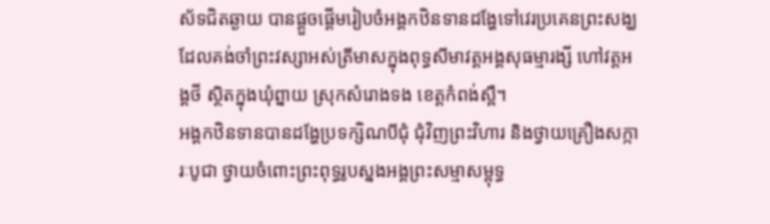ស័ទជិតឆ្ងាយ បានផ្តួចផ្តើមរៀបចំអង្គកឋិនទានដង្ហែទៅវេរប្រគេនព្រះសង្ឃដែលគង់ចាំព្រះវស្សាអស់ត្រីមាសក្នុងពុទ្ធសីមាវត្តអង្គសុធម្មារង្សី ហៅវត្តអង្គថី ស្ថិតក្នុងឃុំព្នាយ ស្រុកសំរោងទង ខេត្តកំពង់ស្ពឺ។
អង្គកឋិនទានបានដង្ហែប្រទក្សិណបីជុំ ជុំវិញព្រះវិហារ និងថ្វាយគ្រឿងសក្ការៈបូជា ថ្វាយចំពោះព្រះពុទ្ធរូបស្នងអង្គព្រះសម្មាសម្ពុទ្ធ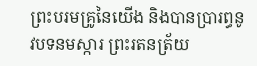ព្រះបរមគ្រូនៃយើង និងបានប្រារព្ធនូវបទនមស្ការ ព្រះរតនត្រ័យ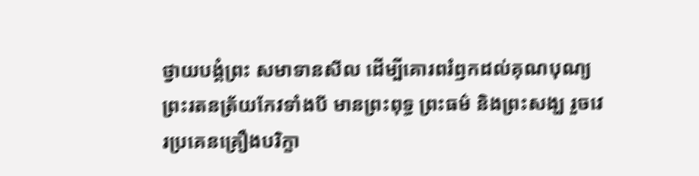ថ្វាយបង្គំព្រះ សមាទានសីល ដើម្បីគោរពរំឭកដល់គុណបុណ្យព្រះរតនត្រ័យកែវទាំងបី មានព្រះពុទ្ធ ព្រះធម៌ និងព្រះសង្ឃ រួចវេរប្រគេនគ្រឿងបរិក្ខា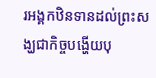រអង្គកឋិនទានដល់ព្រះសង្ឃជាកិច្ចបង្ហើយបុ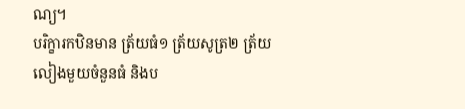ណ្យ។
បរិក្ខារកឋិនមាន ត្រ័យធំ១ ត្រ័យសូត្រ២ ត្រ័យលៀងមួយចំនួនធំ និងប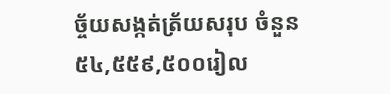ច្ច័យសង្កត់ត្រ័យសរុប ចំនួន ៥៤,៥៥៩,៥០០រៀល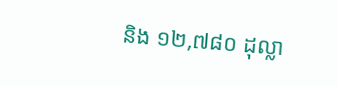និង ១២,៧៨០ ដុល្លា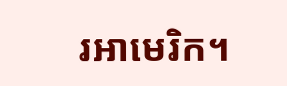រអាមេរិក។